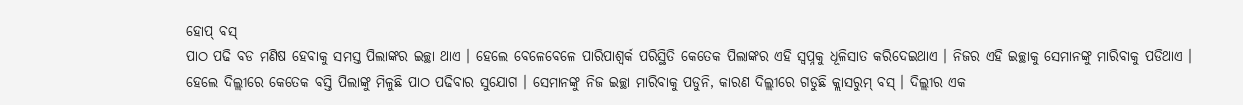ହୋପ୍ ବସ୍
ପାଠ ପଢି ବଡ ମଣିଷ ହେବାକୁ ସମସ୍ତ ପିଲାଙ୍କର ଇଚ୍ଛା ଥାଏ । ହେଲେ ବେଳେବେଳେ ପାରିପାଶ୍ୱର୍କ ପରିସ୍ଥିତି କେତେକ ପିଲାଙ୍କର ଏହି ସ୍ୱପ୍ନକୁ ଧୂଳିସାତ କରିଦେଇଥାଏ । ନିଜର ଏହି ଇଚ୍ଛାକୁ ସେମାନଙ୍କୁ ମାରିବାକୁ ପଡିଥାଏ । ହେଲେ ଦିଲ୍ଲୀରେ କେତେକ ବସ୍ତି ପିଲାଙ୍କୁ ମିଳୁଛି ପାଠ ପଢିବାର ସୁଯୋଗ । ସେମାନଙ୍କୁ ନିଜ ଇଚ୍ଛା ମାରିବାକୁ ପଡୁନି, କାରଣ ଦିଲ୍ଲୀରେ ଗଡୁଛି କ୍ଲାସରୁମ୍ ବସ୍ । ଦିଲ୍ଲୀର ଏକ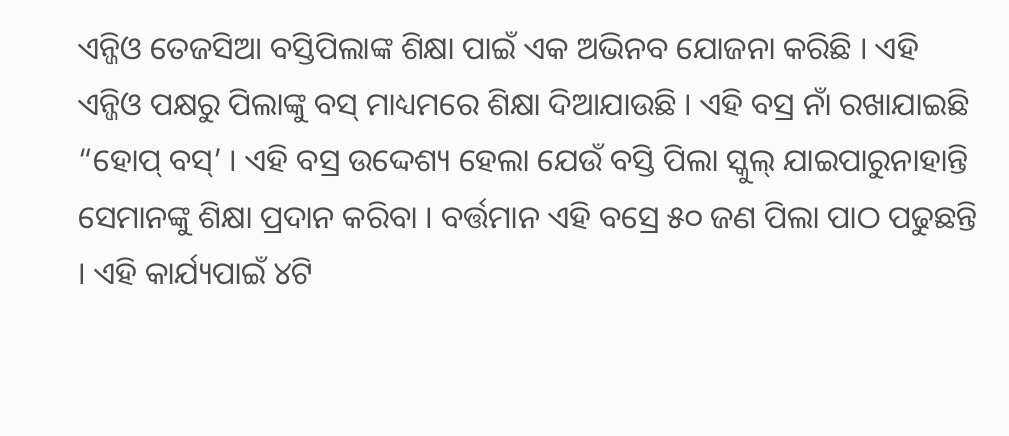ଏନ୍ଜିଓ ତେଜସିଆ ବସ୍ତିପିଲାଙ୍କ ଶିକ୍ଷା ପାଇଁ ଏକ ଅଭିନବ ଯୋଜନା କରିଛି । ଏହି ଏନ୍ଜିଓ ପକ୍ଷରୁ ପିଲାଙ୍କୁ ବସ୍ ମାଧ୍ୟମରେ ଶିକ୍ଷା ଦିଆଯାଉଛି । ଏହି ବସ୍ର ନାଁ ରଖାଯାଇଛି “ହୋପ୍ ବସ୍’ । ଏହି ବସ୍ର ଉଦ୍ଦେଶ୍ୟ ହେଲା ଯେଉଁ ବସ୍ତି ପିଲା ସ୍କୁଲ୍ ଯାଇପାରୁନାହାନ୍ତି ସେମାନଙ୍କୁ ଶିକ୍ଷା ପ୍ରଦାନ କରିବା । ବର୍ତ୍ତମାନ ଏହି ବସ୍ରେ ୫୦ ଜଣ ପିଲା ପାଠ ପଢୁଛନ୍ତି । ଏହି କାର୍ଯ୍ୟପାଇଁ ୪ଟି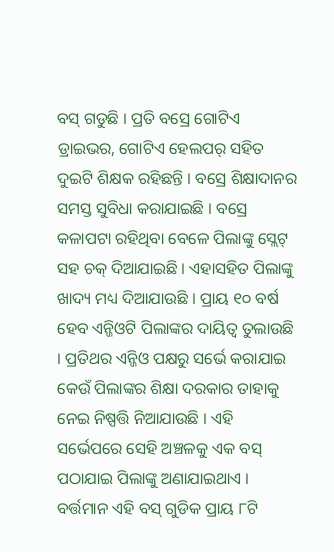ବସ୍ ଗଡୁଛି । ପ୍ରତି ବସ୍ରେ ଗୋଟିଏ ଡ୍ରାଇଭର, ଗୋଟିଏ ହେଲପର୍ ସହିତ ଦୁଇଟି ଶିକ୍ଷକ ରହିଛନ୍ତି । ବସ୍ରେ ଶିକ୍ଷାଦାନର ସମସ୍ତ ସୁବିଧା କରାଯାଇଛି । ବସ୍ରେ କଳାପଟା ରହିଥିବା ବେଳେ ପିଲାଙ୍କୁ ସ୍ଲେଟ୍ ସହ ଚକ୍ ଦିଆଯାଇଛି । ଏହାସହିତ ପିଲାଙ୍କୁ ଖାଦ୍ୟ ମଧ୍ୟ ଦିଆଯାଉଛି । ପ୍ରାୟ ୧୦ ବର୍ଷ ହେବ ଏନ୍ଜିଓଟି ପିଲାଙ୍କର ଦାୟିତ୍ୱ ତୁଲାଉଛି । ପ୍ରତିଥର ଏନ୍ଜିଓ ପକ୍ଷରୁ ସର୍ଭେ କରାଯାଇ କେଉଁ ପିଲାଙ୍କର ଶିକ୍ଷା ଦରକାର ତାହାକୁ ନେଇ ନିଷ୍ପତ୍ତି ନିଆଯାଉଛି । ଏହି ସର୍ଭେପରେ ସେହି ଅଞ୍ଚଳକୁ ଏକ ବସ୍ ପଠାଯାଇ ପିଲାଙ୍କୁ ଅଣାଯାଇଥାଏ । ବର୍ତ୍ତମାନ ଏହି ବସ୍ ଗୁଡିକ ପ୍ରାୟ ୮ଟି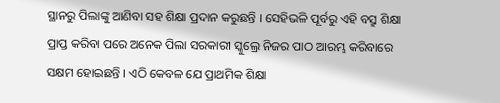ସ୍ଥାନରୁ ପିଲାଙ୍କୁ ଆଣିବା ସହ ଶିକ୍ଷା ପ୍ରଦାନ କରୁଛନ୍ତି । ସେହିଭଳି ପୂର୍ବରୁ ଏହି ବସ୍ରୁ ଶିକ୍ଷା ପ୍ରାପ୍ତ କରିବା ପରେ ଅନେକ ପିଲା ସରକାରୀ ସ୍କୁଲ୍ରେ ନିଜର ପାଠ ଆରମ୍ଭ କରିବାରେ ସକ୍ଷମ ହୋଇଛନ୍ତି । ଏଠି କେବଳ ଯେ ପ୍ରାଥମିକ ଶିକ୍ଷା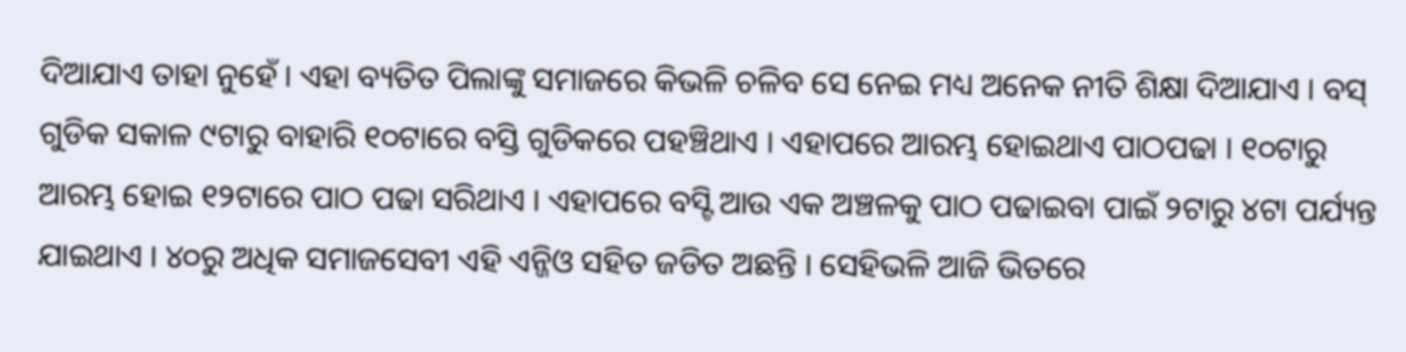ଦିଆଯାଏ ତାହା ନୁହେଁ । ଏହା ବ୍ୟତିତ ପିଲାଙ୍କୁ ସମାଜରେ କିଭଳି ଚଳିବ ସେ ନେଇ ମଧ୍ୟ ଅନେକ ନୀତି ଶିକ୍ଷା ଦିଆଯାଏ । ବସ୍ ଗୁଡିକ ସକାଳ ୯ଟାରୁ ବାହାରି ୧୦ଟାରେ ବସ୍ତି ଗୁଡିକରେ ପହଞ୍ଚିଥାଏ । ଏହାପରେ ଆରମ୍ଭ ହୋଇଥାଏ ପାଠପଢା । ୧୦ଟାରୁ ଆରମ୍ଭ ହୋଇ ୧୨ଟାରେ ପାଠ ପଢା ସରିଥାଏ । ଏହାପରେ ବସ୍ଟି ଆଉ ଏକ ଅଞ୍ଚଳକୁ ପାଠ ପଢାଇବା ପାଇଁ ୨ଟାରୁ ୪ଟା ପର୍ଯ୍ୟନ୍ତ ଯାଇଥାଏ । ୪୦ରୁ ଅଧିକ ସମାଜସେବୀ ଏହି ଏନ୍ଜିଓ ସହିତ ଜଡିତ ଅଛନ୍ତି । ସେହିଭଳି ଆଜି ଭିତରେ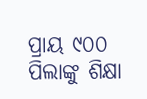ପ୍ରାୟ ୯୦୦ ପିଲାଙ୍କୁ ଶିକ୍ଷା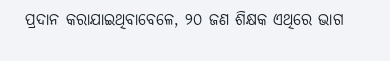ପ୍ରଦାନ କରାଯାଇଥିବାବେଳେ, ୨୦ ଜଣ ଶିକ୍ଷକ ଏଥିରେ ଭାଗ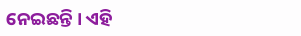ନେଇଛନ୍ତି । ଏହି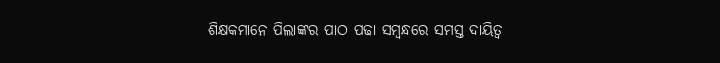ଶିକ୍ଷକମାନେ ପିଲାଙ୍କର ପାଠ ପଢା ସମ୍ବନ୍ଧରେ ସମସ୍ତ ଦାୟିତ୍ୱ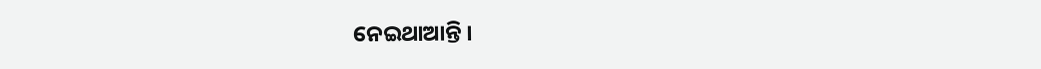ନେଇଥାଆନ୍ତି ।